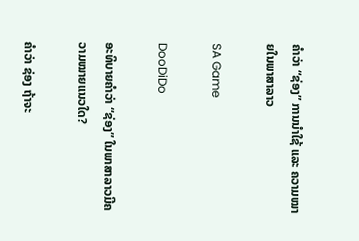ຄໍາວ່າ “ຊ່ອງ” ການນໍາໃຊ້ ແລະ ຄວາມໝາຍໃນພາສາລາວ

SA Game

DooDiDo

ອະທິບາຍຄໍາວ່າ “ຊ່ອງ” ໃນພາສາລາວມີຄວາມໝາຍແນວໃດ?

ຄຳວ່າ ຊ່ອງ ຖ້າຈະ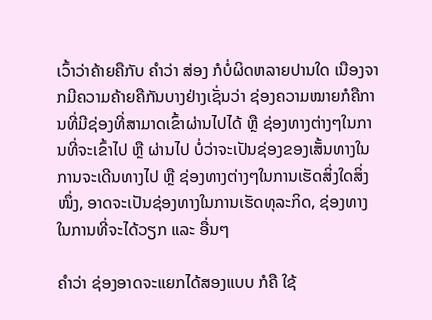ເວົ້າວ່າຄ້າຍຄືກັບ ຄຳວ່າ ສ່ອງ ກໍບໍ່ຜິດຫລາຍປານໃດ ເນືອງຈາກມີຄວາມຄ້າຍຄືກັນບາງຢ່າງເຊັ່ນວ່າ ຊ່ອງຄວາມໝາຍກໍຄືການທີ່ມີຊ່ອງທີ່ສາມາດເຂົ້າຜ່ານໄປໄດ້ ຫຼື ຊ່ອງທາງຕ່າງໆໃນການທີ່ຈະເຂົ້າໄປ ຫຼື ຜ່ານໄປ ບໍ່ວ່າຈະເປັນຊ່ອງຂອງເສັ້ນທາງໃນການຈະເດີນທາງໄປ ຫຼື ຊ່ອງທາງຕ່າງໆໃນການເຮັດສິ່ງໃດສິ່ງໜຶ່ງ, ອາດຈະເປັນຊ່ອງທາງໃນການເຮັດທຸລະກິດ, ຊ່ອງທາງໃນການທີ່ຈະໄດ້ວຽກ ແລະ ອື່ນໆ

ຄຳວ່າ ຊ່ອງອາດຈະແຍກໄດ້ສອງແບບ ກໍຄື ໃຊ້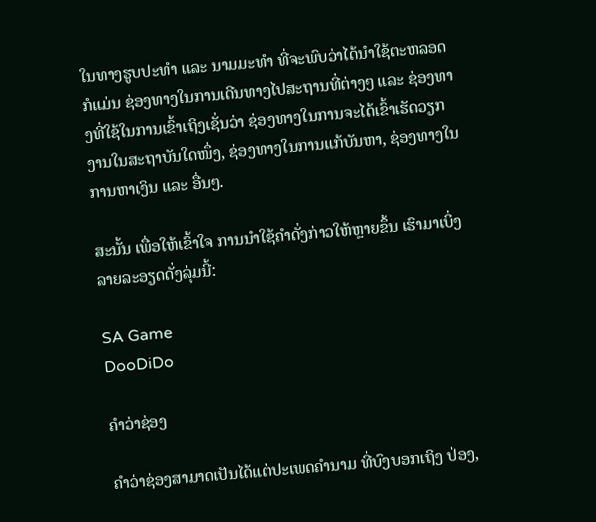ໃນທາງຮູບປະທຳ ແລະ ນາມມະທຳ ທີ່ຈະພົບວ່າໄດ້ນຳໃຊ້ຕະຫລອດກໍແມ່ນ ຊ່ອງທາງໃນການເດີນທາງໄປສະຖານທີ່ຕ່າງໆ ແລະ ຊ່ອງທາງທີ່ໃຊ້ໃນການເຂົ້າເຖິງເຊັ່ນວ່າ ຊ່ອງທາງໃນການຈະໄດ້ເຂົ້າເຮັດວຽກງານໃນສະຖາບັນໃດໜຶ່ງ, ຊ່ອງທາງໃນການແກ້ບັນຫາ, ຊ່ອງທາງໃນການຫາເງິນ ແລະ ອື່ນໆ.

ສະນັ້ນ ເພື່ອໃຫ້ເຂົ້າໃຈ ການນໍາໃຊ້ຄໍາດັ່ງກ່າວໃຫ້ຫຼາຍຂຶ້ນ ເຮົາມາເບິ່ງລາຍລະອຽດດັ່ງລຸ່ມນີ້:

SA Game
DooDiDo

ຄຳວ່າຊ່ອງ

ຄຳວ່າຊ່ອງສາມາດເປັນໄດ້ແຕ່ປະເພດຄຳນາມ ທີ່ບົງບອກເຖິງ ປ່ອງ,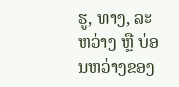ຮູ, ທາງ, ລະຫວ່າງ ຫຼື ບ່ອນຫວ່າງຂອງ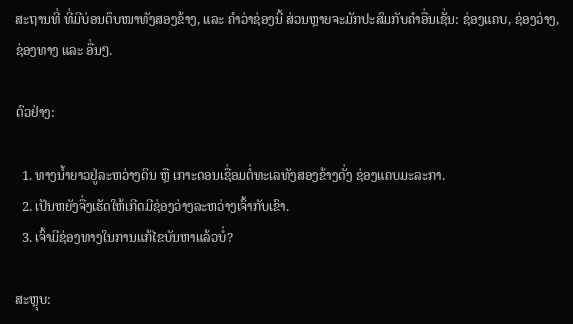ສະຖານທີ່ ທີ່ມີບ່ອນຕຶບໜາທັງສອງຂ້າງ, ແລະ ຄຳວ່າຊ່ອງນີ້ ສ່ວນຫຼາຍຈະມັກປະສົມກັບຄຳອື່ນເຊັ່ນ: ຊ່ອງແຄບ, ຊ່ອງວ່າງ, ຊ່ອງທາງ ແລະ ອື່ນໆ.

ຕົວຢ່າງ:

  1. ທາງນ້ຳຍາວຢູ່ລະຫວ່າງດິນ ຫຼື ເກາະດອນເຊື່ອມຕໍ່ທະເລທັງສອງຂ້າງດັ່ງ ຊ່ອງແຄບມະລະກາ.
  2. ເປັນຫຍັງຈື່ງເຮັດໃຫ້ເກີດມີຊ່ອງວ່າງລະຫວ່າງເຈົ້າກັບເຂົາ.
  3. ເຈົ້າມີຊ່ອງທາງໃນການແກ້ໄຂບັນຫາແລ້ວບໍ່?

ສະຫຼຸບ: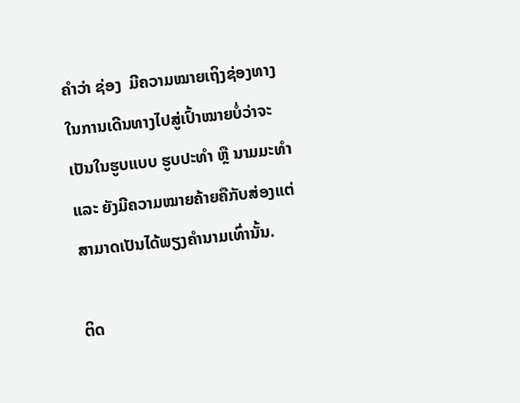ຄຳວ່າ ຊ່ອງ  ມີຄວາມໝາຍເຖິງຊ່ອງທາງໃນການເດີນທາງໄປສູ່ເປົ້າໝາຍບໍ່ວ່າຈະເປັນໃນຮູບແບບ ຮູບປະທຳ ຫຼື ນາມມະທຳ ແລະ ຍັງມີຄວາມໝາຍຄ້າຍຄືກັບສ່ອງແຕ່ສາມາດເປັນໄດ້ພຽງຄຳນາມເທົ່ານັ້ນ.

ຕິດ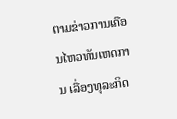ຕາມຂ່າວການເຄືອນໄຫວທັນເຫດການ ເລື່ອງທຸລະກິດ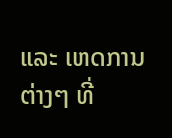ແລະ ເຫດການຕ່າງໆ ທີ່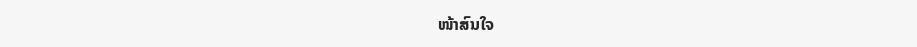ໜ້າສົນໃຈ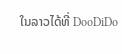ໃນລາວໄດ້ທີ່ DooDiDo